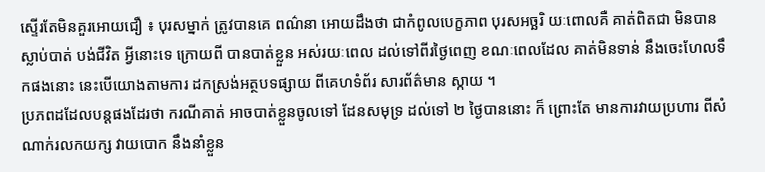ស្ទើរតែមិនគួរអោយជឿ ៖ បុរសម្នាក់ ត្រូវបានគេ ពណ៌នា អោយដឹងថា ជាកំពូលបេក្ខភាព បុរសអច្ឆរិ យៈពោលគឺ គាត់ពិតជា មិនបានស្លាប់បាត់ បង់ជីវិត អ្វីនោះទេ ក្រោយពី បានបាត់ខ្លួន អស់រយៈពេល ដល់ទៅពីរថ្ងៃពេញ ខណៈពេលដែល គាត់មិនទាន់ នឹងចេះហែលទឹកផងនោះ នេះបើយោងតាមការ ដកស្រង់អត្ថបទផ្សាយ ពីគេហទំព័រ សារព័ត៌មាន ស្កាយ ។
ប្រភពដដែលបន្តផងដែរថា ករណីគាត់ អាចបាត់ខ្លួនចូលទៅ ដែនសមុទ្រ ដល់ទៅ ២ ថ្ងៃបាននោះ ក៏ ព្រោះតែ មានការវាយប្រហារ ពីសំណាក់រលកយក្ស វាយបោក នឹងនាំខ្លួន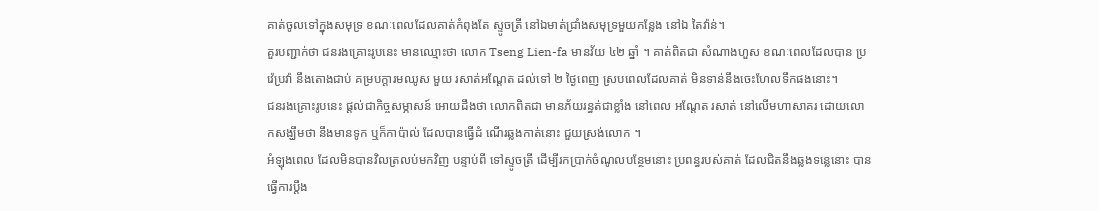គាត់ចូលទៅក្នុងសមុទ្រ ខណៈពេលដែលគាត់កំពុងតែ ស្ទូចត្រី នៅឯមាត់ជ្រាំងសមុទ្រមួយកន្លែង នៅឯ តៃវ៉ាន់។
គួរបញ្ជាក់ថា ជនរងគ្រោះរូបនេះ មានឈ្មោះថា លោក Tseng Lien-fa មានវ័យ ៤២ ឆ្នាំ ។ គាត់ពិតជា សំណាងហួស ខណៈពេលដែលបាន ប្រវ៉េប្រវ៉ា នឹងតោងជាប់ គម្របក្តារមឈូស មួយ រសាត់អណ្តែត ដល់ទៅ ២ ថ្ងៃពេញ ស្របពេលដែលគាត់ មិនទាន់នឹងចេះហែលទឹកផងនោះ។
ជនរងគ្រោះរូបនេះ ផ្តល់ជាកិច្ចសម្ភាសន៍ អោយដឹងថា លោកពិតជា មានភ័យរន្ធត់ជាខ្លាំង នៅពេល អណ្តែត រសាត់ នៅលើមហាសាគរ ដោយលោកសង្ឃឹមថា នឹងមានទូក ឬក៏កាប៉ាល់ ដែលបានធ្វើដំ ណើរឆ្លងកាត់នោះ ជួយស្រង់លោក ។
អំឡុងពេល ដែលមិនបានវិលត្រលប់មកវិញ បន្ទាប់ពី ទៅស្ទូចត្រី ដើម្បីរកប្រាក់ចំណូលបន្ថែមនោះ ប្រពន្ធរបស់គាត់ ដែលជិតនឹងឆ្លងទន្លេនោះ បានធ្វើការប្តឹង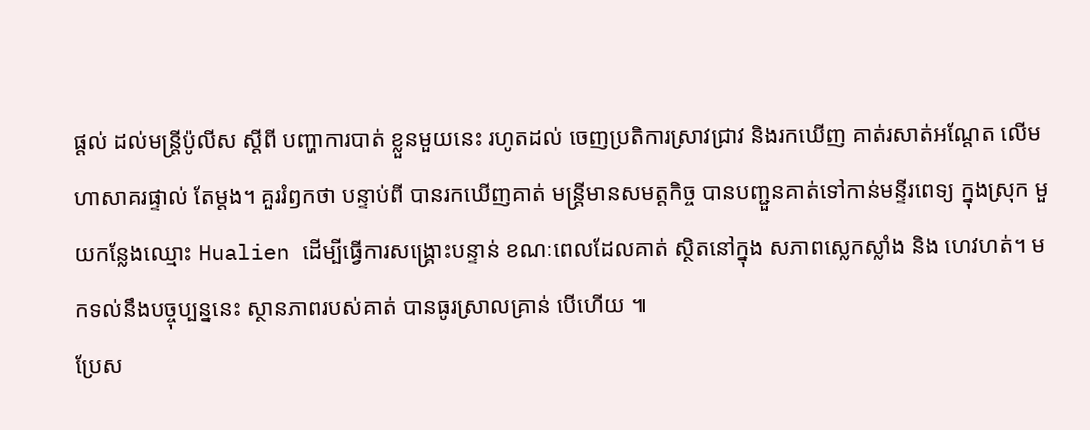ផ្តល់ ដល់មន្រ្តីប៉ូលីស ស្តីពី បញ្ហាការបាត់ ខ្លួនមួយនេះ រហូតដល់ ចេញប្រតិការស្រាវជ្រាវ និងរកឃើញ គាត់រសាត់អណ្តែត លើមហាសាគរផ្ទាល់ តែម្តង។ គួររំឭកថា បន្ទាប់ពី បានរកឃើញគាត់ មន្រ្តីមានសមត្តកិច្ច បានបញ្ជួនគាត់ទៅកាន់មន្ទីរពេទ្យ ក្នុងស្រុក មួយកន្លែងឈ្មោះ Hualien ដើម្បីធ្វើការសង្គ្រោះបន្ទាន់ ខណៈពេលដែលគាត់ ស្ថិតនៅក្នុង សភាពស្លេកស្លាំង និង ហេវហត់។ មកទល់នឹងបច្ចុប្បន្ននេះ ស្ថានភាពរបស់គាត់ បានធូរស្រាលគ្រាន់ បើហើយ ៕
ប្រែស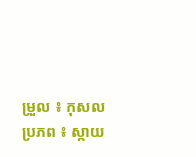ម្រួល ៖ កុសល
ប្រភព ៖ ស្កាយ